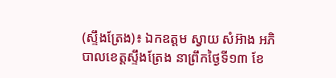(ស្ទឹងត្រែង)៖ ឯកឧត្តម ស្វាយ សំអ៊ាង អភិបាលខេត្តស្ទឹងត្រែង នាព្រឹកថ្ងៃទី១៣ ខែ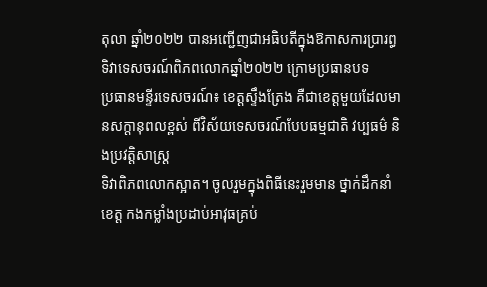តុលា ឆ្នាំ២០២២ បានអញ្ជើញជាអធិបតីក្នុងឱកាសការប្រារព្ធទិវាទេសចរណ៍ពិភពលោកឆ្នាំ២០២២ ក្រោមប្រធានបទ
ប្រធានមន្ទីរទេសចរណ៍៖ ខេត្តស្ទឹងត្រែង គឺជាខេត្តមួយដែលមានសក្តានុពលខ្ពស់ ពីវិស័យទេសចរណ៍បែបធម្មជាតិ វប្បធម៌ និងប្រវត្តិសាស្រ្ត
ទិវាពិភពលោកស្អាត។ ចូលរួមក្នុងពិធីនេះរួមមាន ថ្នាក់ដឹកនាំខេត្ត កងកម្លាំងប្រដាប់អាវុធគ្រប់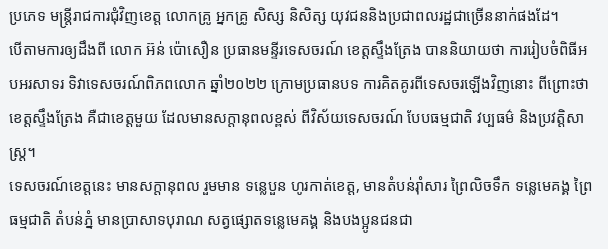ប្រភេទ មន្រ្តីរាជការជុំវិញខេត្ត លោកគ្រូ អ្នកគ្រូ សិស្ស និសិត្ស យុវជននិងប្រជាពលរដ្ឋជាច្រើននាក់ផងដែ។
បើតាមការឲ្យដឹងពី លោក អ៊ន់ ប៉ោសឿន ប្រធានមន្ទីរទេសចរណ៍ ខេត្តស្ទឹងត្រែង បាននិយាយថា ការរៀបចំពិធីអបអរសាទរ ទិវាទេសចរណ៍ពិភពលោក ឆ្នាំ២០២២ ក្រោមប្រធានបទ ការគិតគូរពីទេសចរឡើងវិញនោះ ពីព្រោះថា ខេត្តស្ទឹងត្រែង គឺជាខេត្តមួយ ដែលមានសក្តានុពលខ្ពស់ ពីវិស័យទេសចរណ៍ បែបធម្មជាតិ វប្បធម៌ និងប្រវត្តិសាស្រ្ត។
ទេសចរណ៍ខេត្តនេះ មានសក្តានុពល រួមមាន ទន្លេបួន ហូរកាត់ខេត្ត, មានតំបន់រ៉ាំសារ ព្រៃលិចទឹក ទន្លេមេគង្គ ព្រៃធម្មជាតិ តំបន់ភ្នំ មានប្រាសាទបុរាណ សត្វផ្សោតទន្លេមេគង្គ និងបងប្អូនជនជា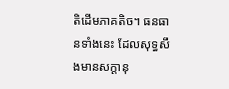តិដើមភាគតិច។ ធនធានទាំងនេះ ដែលសុទ្ធសឹងមានសក្តានុ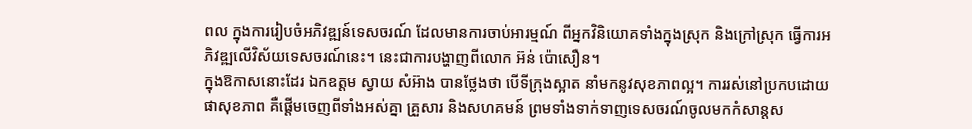ពល ក្នុងការរៀបចំអភិវឌ្ឍន៍ទេសចរណ៍ ដែលមានការចាប់អារម្មណ៍ ពីអ្នកវិនិយោគទាំងក្នុងស្រុក និងក្រៅស្រុក ធ្វើការអភិវឌ្ឍលើវិស័យទេសចរណ៍នេះ។ នេះជាការបង្ហាញពីលោក អ៊ន់ ប៉ោសឿន។
ក្នុងឱកាសនោះដែរ ឯកឧត្តម ស្វាយ សំអ៊ាង បានថ្លែងថា បើទីក្រុងស្អាត នាំមកនូវសុខភាពល្អ។ ការរស់នៅប្រកបដោយផាសុខភាព គឺផ្តើមចេញពីទាំងអស់គ្នា គ្រួសារ និងសហគមន៍ ព្រមទាំងទាក់ទាញទេសចរណ៍ចូលមកកំសាន្តស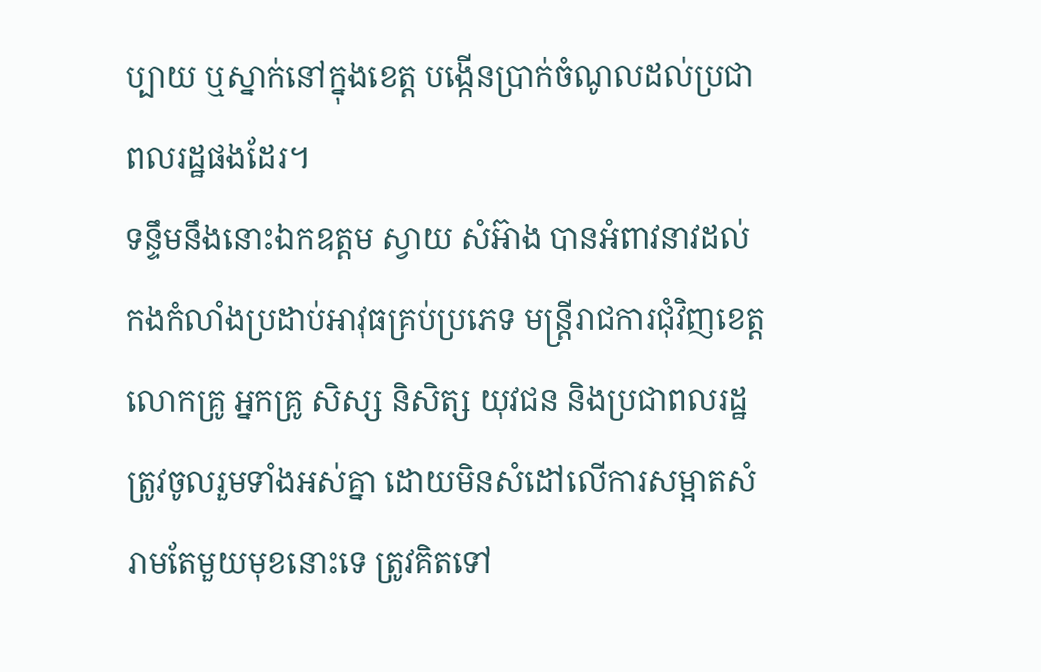ប្បាយ ឬស្នាក់នៅក្នុងខេត្ត បង្កើនប្រាក់ចំណូលដល់ប្រជាពលរដ្ឋផងដែរ។
ទន្ទឹមនឹងនោះឯកឧត្តម ស្វាយ សំអ៊ាង បានអំពាវនាវដល់ កងកំលាំងប្រដាប់អាវុធគ្រប់ប្រភេទ មន្រ្តីរាជការជុំវិញខេត្ត លោកគ្រូ អ្នកគ្រូ សិស្ស និសិត្ស យុវជន និងប្រជាពលរដ្ឋ ត្រូវចូលរួមទាំងអស់គ្នា ដោយមិនសំដៅលើការសម្អាតសំរាមតែមួយមុខនោះទេ ត្រូវគិតទៅ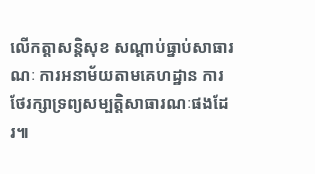លើកត្តាសន្តិសុខ សណ្តាប់ធ្នាប់សាធារណៈ ការអនាម័យតាមគេហដ្ឋាន ការថែរក្សាទ្រព្យសម្បត្តិសាធារណៈផងដែរ៕